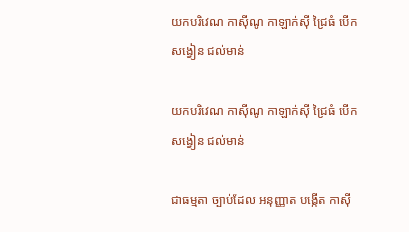យកបរិវេណ កាស៊ីណូ កាឡាក់ស៊ី ជ្រៃធំ បើកសង្វៀន ជល់មាន់

យកបរិវេណ កាស៊ីណូ កាឡាក់ស៊ី ជ្រៃធំ បើកសង្វៀន ជល់មាន់

ជាធម្មតា ច្បាប់ដែល អនុញ្ញាត បង្កើត កាស៊ី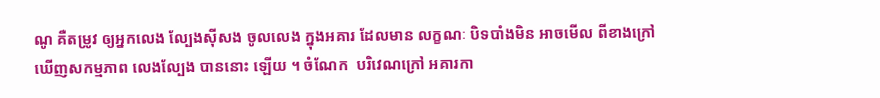ណូ គឺតម្រូវ ឲ្យអ្នកលេង ល្បែងស៊ីសង ចូលលេង ក្នុងអគារ ដែលមាន លក្ខណៈ បិទបាំងមិន អាចមើល ពីខាងក្រៅ ឃើញសកម្មភាព លេងល្បែង បាននោះ ឡើយ ។ ចំណែក  បរិវេណក្រៅ អគារកា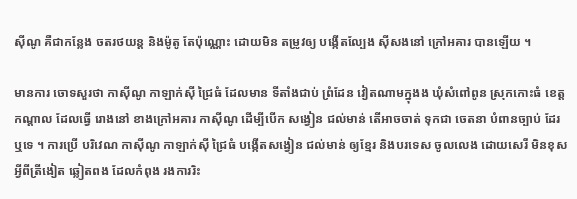ស៊ីណូ គឺជាកន្លែង ចតរថយន្ត និងម៉ូតូ តែប៉ុណ្ណោះ ដោយមិន តម្រូវឲ្យ បង្កើតល្បែង ស៊ីសងនៅ ក្រៅអគារ បានឡើយ ។

មានការ ចោទសួរថា កាស៊ីណូ កាឡាក់ស៊ី ជ្រៃធំ ដែលមាន ទីតាំងជាប់ ព្រំដែន វៀតណាមក្នុងង ឃុំសំពៅពូន ស្រុកកោះធំ ខេត្តកណ្ដាល ដែលធ្វើ រោងនៅ ខាងក្រៅអគារ កាស៊ីណូ ដើម្បីបើក សង្វៀន ជល់មាន់ តើអាចចាត់ ទុកជា ចេតនា បំពានច្បាប់ ដែរឬទេ ។ ការប្រើ បរិវេណ កាស៊ីណូ កាឡាក់ស៊ី ជ្រៃធំ បង្កើតសង្វៀន ជល់មាន់ ឲ្យខ្មែរ និងបរទេស ចូលលេង ដោយសេរី មិនខុស អ្វីពីត្រីងៀត ឆ្លៀតពង ដែលកំពុង រងការរិះ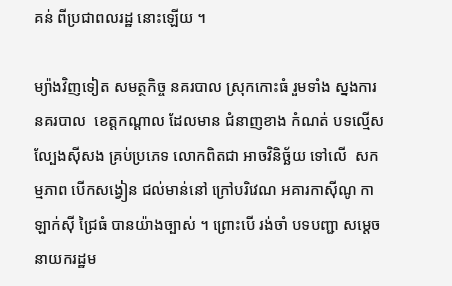គន់ ពីប្រជាពលរដ្ឋ នោះឡើយ ។

ម្យ៉ាងវិញទៀត សមត្ថកិច្ច នគរបាល ស្រុកកោះធំ រួមទាំង ស្នងការ នគរបាល  ខេត្តកណ្ដាល ដែលមាន ជំនាញខាង កំណត់ បទល្មើស ល្បែងស៊ីសង គ្រប់ប្រភេទ លោកពិតជា អាចវិនិច្ឆ័យ ទៅលើ  សកម្មភាព បើកសង្វៀន ជល់មាន់នៅ ក្រៅបរិវេណ អគារកាស៊ីណូ កាឡាក់ស៊ី ជ្រៃធំ បានយ៉ាងច្បាស់ ។ ព្រោះបើ រង់ចាំ បទបញ្ជា សម្ដេច នាយករដ្ឋម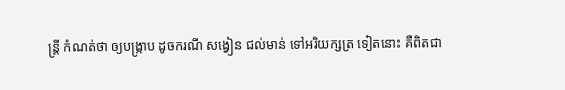ន្ត្រី កំណត់ថា ឲ្យបង្ក្រាប ដូចករណី សង្វៀន ជល់មាន់ ទៅអរិយក្សត្រ ទៀតនោះ គឺពិតជា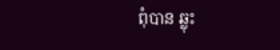ពុំបាន ឆ្លុះ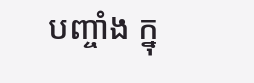បញ្ចាំង ក្នុ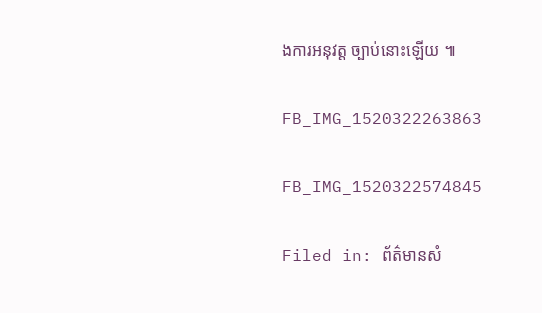ងការអនុវត្ត ច្បាប់នោះឡើយ ៕

FB_IMG_1520322263863

FB_IMG_1520322574845

Filed in: ព័ត៌មានសំ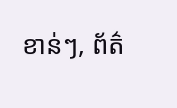ខាន់ៗ, ព័ត៌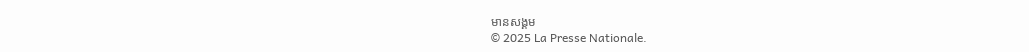មានសង្គម
© 2025 La Presse Nationale.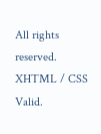All rights reserved. XHTML / CSS Valid.